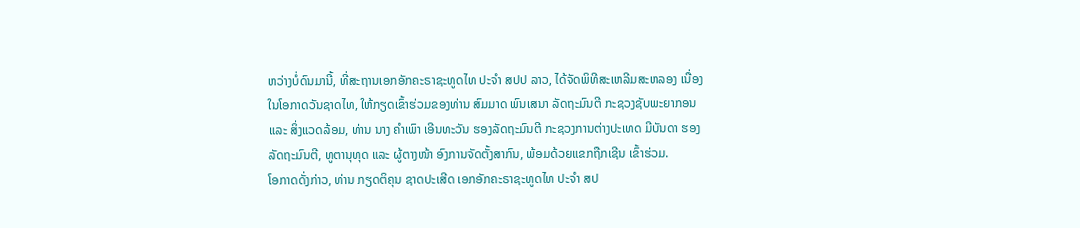ຫວ່າງບໍ່ດົນມານີ້, ທີ່ສະຖານເອກອັກຄະຣາຊະທູດໄທ ປະຈຳ ສປປ ລາວ, ໄດ້ຈັດພິທີສະເຫລີມສະຫລອງ ເນື່ອງໃນໂອກາດວັນຊາດໄທ, ໃຫ້ກຽດເຂົ້າຮ່ວມຂອງທ່ານ ສົມມາດ ພົນເສນາ ລັດຖະມົນຕີ ກະຊວງຊັບພະຍາກອນ ແລະ ສິ່ງແວດລ້ອມ, ທ່ານ ນາງ ຄຳເພົາ ເອີນທະວັນ ຮອງລັດຖະມົນຕີ ກະຊວງການຕ່າງປະເທດ ມີບັນດາ ຮອງລັດຖະມົນຕີ, ທູຕານຸທຸດ ແລະ ຜູ້ຕາງໜ້າ ອົງການຈັດຕັ້ງສາກົນ, ພ້ອມດ້ວຍແຂກຖືກເຊີນ ເຂົ້າຮ່ວມ.
ໂອກາດດັ່ງກ່າວ, ທ່ານ ກຽດຕິຄຸນ ຊາດປະເສີດ ເອກອັກຄະຣາຊະທູດໄທ ປະຈຳ ສປ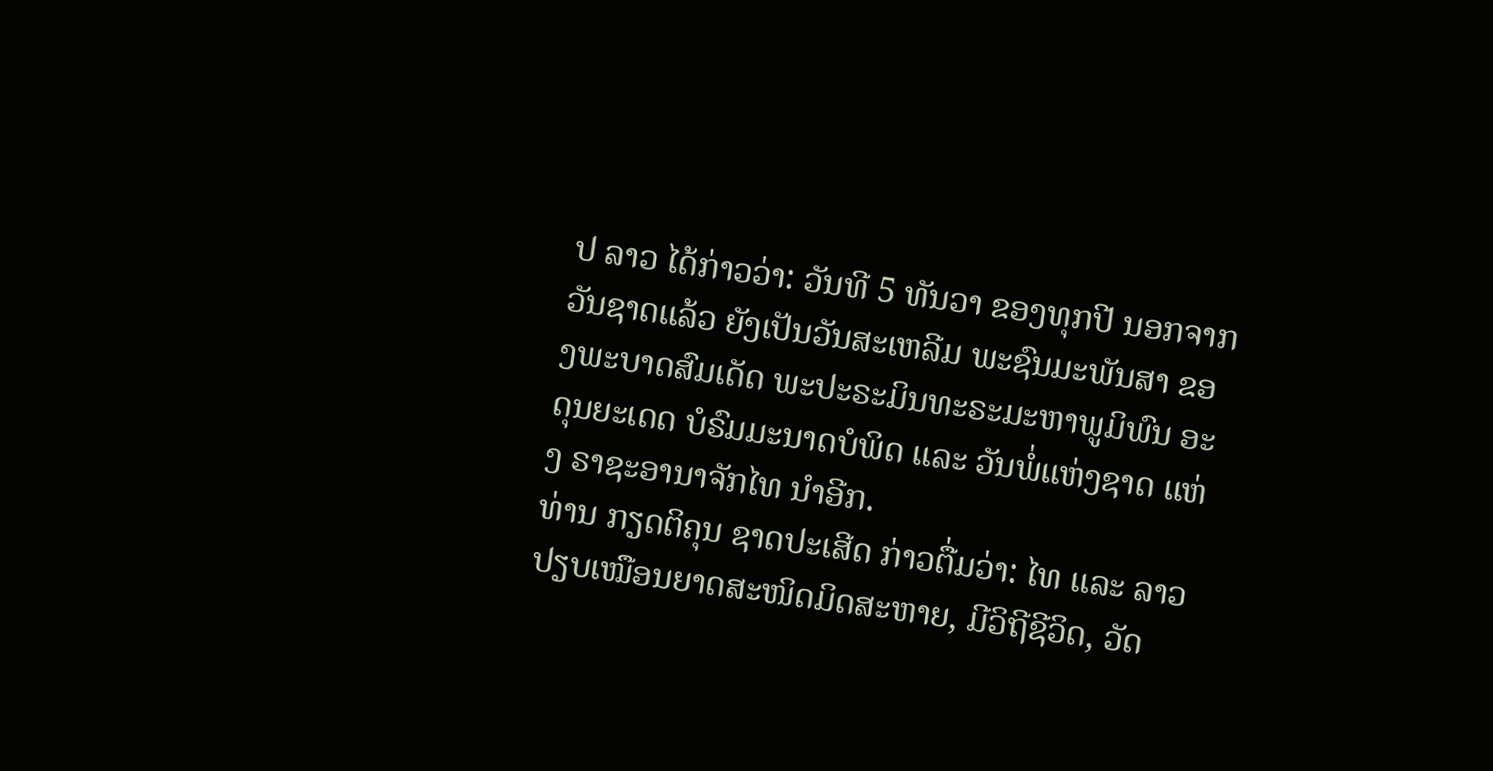ປ ລາວ ໄດ້ກ່າວວ່າ: ວັນທີ 5 ທັນວາ ຂອງທຸກປີ ນອກຈາກວັນຊາດແລ້ວ ຍັງເປັນວັນສະເຫລີມ ພະຊົນມະພັນສາ ຂອງພະບາດສົມເດັດ ພະປະຣະມິນທະຣະມະຫາພູມິພົນ ອະດຸນຍະເດດ ບໍຣົມມະນາດບໍພິດ ແລະ ວັນພໍ່ແຫ່ງຊາດ ແຫ່ງ ຣາຊະອານາຈັກໄທ ນຳອີກ.
ທ່ານ ກຽດຕິຄຸນ ຊາດປະເສີດ ກ່າວຕື່ມວ່າ: ໄທ ແລະ ລາວ ປຽບເໝືອນຍາດສະໜິດມິດສະຫາຍ, ມີວິຖີຊີວິດ, ວັດ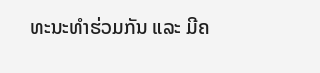ທະນະທຳຮ່ວມກັນ ແລະ ມີຄ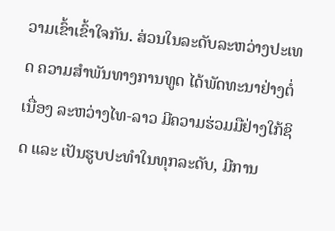ວາມເຂົ້າເຂົ້າໃຈກັນ. ສ່ວນໃນລະດັບລະຫວ່າງປະເທດ ຄວາມສຳພັນທາງການທູດ ໄດ້ພັດທະນາຢ່າງຕໍ່ເນື່ອງ ລະຫວ່າງໄທ-ລາວ ມີຄວາມຮ່ວມມືຢ່າງໃກ້ຊິດ ແລະ ເປັນຮູບປະທຳໃນທຸກລະດັບ, ມີການ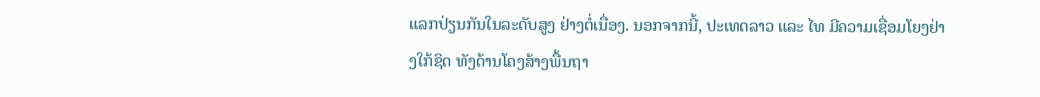ແລກປ່ຽນກັນໃນລະດັບສູງ ຢ່າງຕໍ່ເນື່ອງ. ນອກຈາກນີ້, ປະເທດລາວ ແລະ ໄທ ມີຄວາມເຊື່ອມໂຍງຢ່າງໃກ້ຊິດ ທັງດ້ານໂຄງສ້າງພື້ນຖາ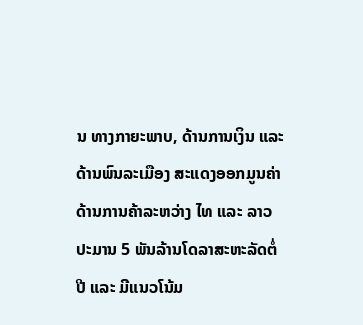ນ ທາງກາຍະພາບ, ດ້ານການເງິນ ແລະ ດ້ານພົນລະເມືອງ ສະແດງອອກມູນຄ່າ ດ້ານການຄ້າລະຫວ່າງ ໄທ ແລະ ລາວ ປະມານ 5 ພັນລ້ານໂດລາສະຫະລັດຕໍ່ປີ ແລະ ມີແນວໂນ້ມ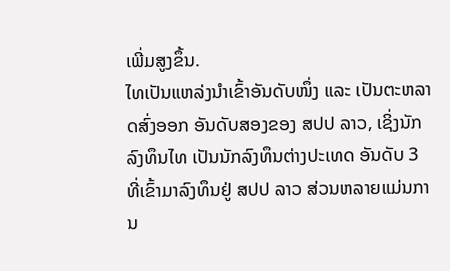ເພີ່ມສູງຂຶ້ນ.
ໄທເປັນແຫລ່ງນຳເຂົ້າອັນດັບໜຶ່ງ ແລະ ເປັນຕະຫລາດສົ່ງອອກ ອັນດັບສອງຂອງ ສປປ ລາວ, ເຊິ່ງນັກລົງທຶນໄທ ເປັນນັກລົງທຶນຕ່າງປະເທດ ອັນດັບ 3 ທີ່ເຂົ້າມາລົງທຶນຢູ່ ສປປ ລາວ ສ່ວນຫລາຍແມ່ນການ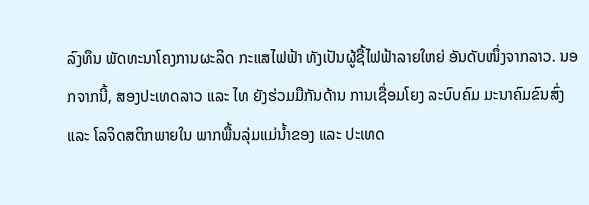ລົງທຶນ ພັດທະນາໂຄງການຜະລິດ ກະແສໄຟຟ້າ ທັງເປັນຜູ້ຊື້ໄຟຟ້າລາຍໃຫຍ່ ອັນດັບໜຶ່ງຈາກລາວ. ນອກຈາກນີ້, ສອງປະເທດລາວ ແລະ ໄທ ຍັງຮ່ວມມືກັນດ້ານ ການເຊື່ອມໂຍງ ລະບົບຄົມ ມະນາຄົມຂົນສົ່ງ ແລະ ໂລຈິດສຕິກພາຍໃນ ພາກພື້ນລຸ່ມແມ່ນ້ຳຂອງ ແລະ ປະເທດ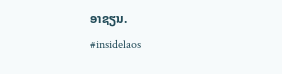ອາຊຽນ.
#insidelaos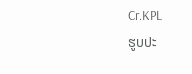Cr.KPL
ຮູບປະ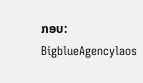ກອບ: BigblueAgencylaos